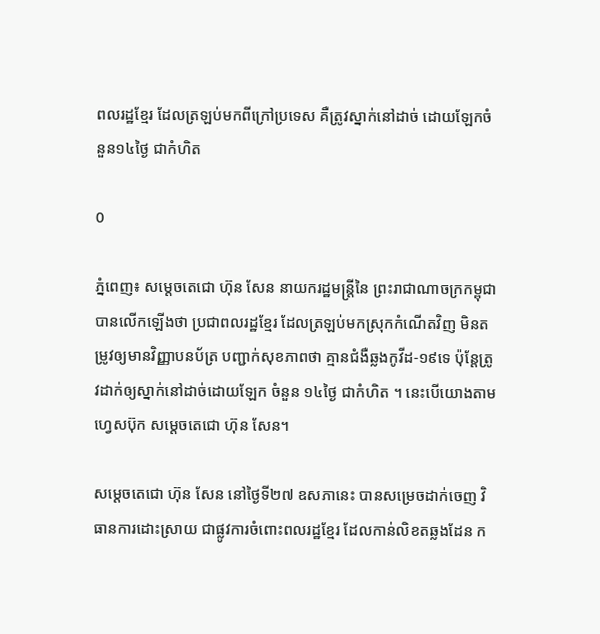ពលរដ្ឋខ្មែរ ដែលត្រឡប់មកពីក្រៅប្រទេស គឺត្រូវស្នាក់នៅដាច់ ដោយឡែកចំនួន១៤ថ្ងៃ ជាកំហិត

0

ភ្នំពេញ៖ សម្តេចតេជោ ហ៊ុន សែន នាយករដ្ឋមន្រ្តីនៃ ព្រះរាជាណាចក្រកម្ពុជា បានលើកឡើងថា ប្រជាពលរដ្ឋខ្មែរ ដែលត្រឡប់មកស្រុកកំណើតវិញ មិនតម្រូវឲ្យមានវិញ្ញាបនប័ត្រ បញ្ជាក់សុខភាពថា គ្មានជំងឺឆ្លងកូវីដ-១៩ទេ ប៉ុន្តែត្រូវដាក់ឲ្យស្នាក់នៅដាច់ដោយឡែក ចំនួន ១៤ថ្ងៃ ជាកំហិត ។ នេះបើយោងតាមហ្វេសប៊ុក សម្ដេចតេជោ ហ៊ុន សែន។

សម្ដេចតេជោ ហ៊ុន សែន នៅថ្ងៃទី២៧ ឧសភានេះ បានសម្រេចដាក់ចេញ វិធានការដោះស្រាយ ជាផ្លូវការចំពោះពលរដ្ឋខ្មែរ ដែលកាន់លិខតឆ្លងដែន ក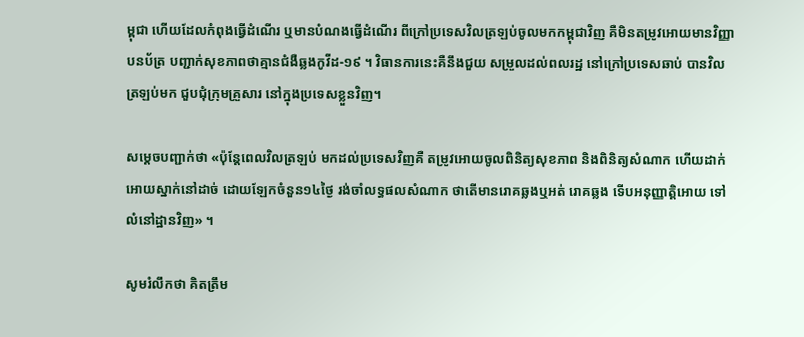ម្ពុជា ហើយដែលកំពុងធ្វើដំណើរ ឬមានបំណងធ្វើដំណើរ ពីក្រៅប្រទេសវិលត្រឡប់ចូលមកកម្ពុជាវិញ គឺមិនតម្រូវអោយមានវិញ្ញាបនប័ត្រ បញ្ជាក់សុខភាពថាគ្មានជំងឺឆ្លងកូវីដ-១៩ ។ វិធានការនេះគឺនឹងជួយ សម្រួលដល់ពលរដ្ឋ នៅក្រៅប្រទេសឆាប់ បានវិលត្រឡប់មក ជួបជុំក្រុមគ្រួសារ នៅក្នុងប្រទេសខ្លួនវិញ។

សម្ដេចបញ្ជាក់ថា «ប៉ុន្តែពេលវិលត្រឡប់ មកដល់ប្រទេសវិញគឺ តម្រូវអោយចូលពិនិត្យសុខភាព និងពិនិត្យសំណាក ហើយដាក់អោយស្នាក់នៅដាច់ ដោយឡែកចំនួន១៤ថ្ងៃ រង់ចាំលទ្ធផលសំណាក ថាតើមានរោគឆ្លងឬអត់ រោគឆ្លង ទើបអនុញ្ញាត្តិអោយ ទៅលំនៅដ្ឋានវិញ» ។

សូមរំលឹកថា គិតត្រឹម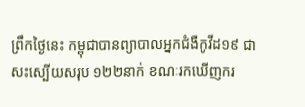ព្រឹកថ្ងៃនេះ កម្ពុជាបានព្យាបាលអ្នកជំងឺកូវីដ១៩ ជាសះស្បើយសរុប ១២២នាក់ ខណៈរកឃើញករ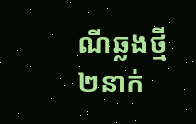ណីឆ្លងថ្មី ២នាក់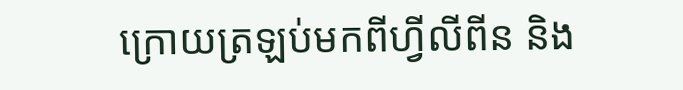ក្រោយត្រឡប់មកពីហ្វីលីពីន និង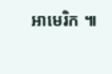អាមេរិក ៕